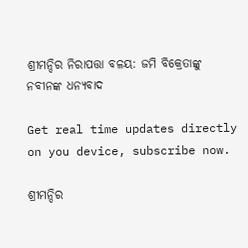ଶ୍ରୀମନ୍ଦିର ନିରାପତ୍ତା ବଳୟ: ଜମି ବିକ୍ରେତାଙ୍କୁ ନବୀନଙ୍କ ଧନ୍ୟବାଦ

Get real time updates directly on you device, subscribe now.

ଶ୍ରୀମନ୍ଦିର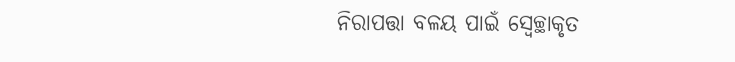ନିରାପତ୍ତା ବଳୟ ପାଇଁ ସ୍ୱେଚ୍ଛାକୃତ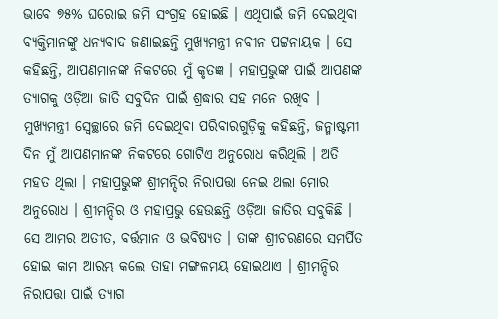ଭାବେ ୭୫% ଘରୋଇ ଜମି ସଂଗ୍ରହ ହୋଇଛି । ଏଥିପାଇଁ ଜମି ଦେଇଥିବା ବ୍ୟକ୍ତିମାନଙ୍କୁ ଧନ୍ୟବାଦ ଜଣାଇଛନ୍ତି ମୁଖ୍ୟମନ୍ତ୍ରୀ ନବୀନ ପଟ୍ଟନାୟକ । ସେ କହିଛନ୍ତି, ଆପଣମାନଙ୍କ ନିକଟରେ ମୁଁ କୃତଜ୍ଞ । ମହାପ୍ରଭୁଙ୍କ ପାଇଁ ଆପଣଙ୍କ ତ୍ୟାଗକୁ ଓଡ଼ିଆ ଜାତି ସବୁଦିନ ପାଇଁ ଶ୍ରଦ୍ଧାର ସହ ମନେ ରଖିବ ।
ମୁଖ୍ୟମନ୍ତ୍ରୀ ସ୍ୱେଚ୍ଛାରେ ଜମି ଦେଇଥିବା ପରିବାରଗୁଡ଼ିକୁ କହିଛନ୍ତି, ଜନ୍ମାଷ୍ଟମୀ ଦିନ ମୁଁ ଆପଣମାନଙ୍କ ନିକଟରେ ଗୋଟିଏ ଅନୁରୋଧ କରିଥିଲି । ଅତି ମହତ ଥିଲା । ମହାପ୍ରଭୁଙ୍କ ଶ୍ରୀମନ୍ଦିର ନିରାପତ୍ତା ନେଇ ଥଲା ମୋର ଅନୁରୋଧ । ଶ୍ରୀମନ୍ଦିର ଓ ମହାପ୍ରଭୁ ହେଉଛନ୍ତି ଓଡ଼ିଆ ଜାତିର ସବୁକିଛି । ସେ ଆମର ଅତୀତ, ବର୍ତ୍ତମାନ ଓ ଭବିଷ୍ୟତ । ତାଙ୍କ ଶ୍ରୀଚରଣରେ ସମର୍ପିତ ହୋଇ କାମ ଆରମ୍ଭ କଲେ ତାହା ମଙ୍ଗଳମୟ ହୋଇଥାଏ । ଶ୍ରୀମନ୍ଦିର ନିରାପତ୍ତା ପାଇଁ ତ୍ୟାଗ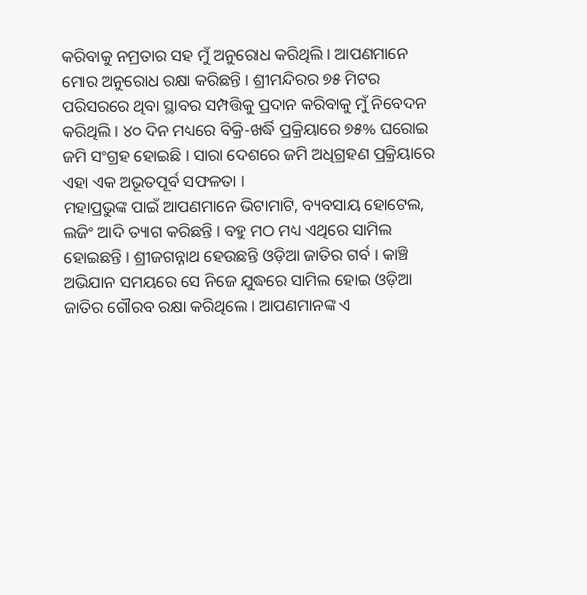କରିବାକୁ ନମ୍ରତାର ସହ ମୁଁ ଅନୁରୋଧ କରିଥିଲି । ଆପଣମାନେ ମୋର ଅନୁରୋଧ ରକ୍ଷା କରିଛନ୍ତି । ଶ୍ରୀମନ୍ଦିରର ୭୫ ମିଟର ପରିସରରେ ଥିବା ସ୍ଥାବର ସମ୍ପତ୍ତିକୁ ପ୍ରଦାନ କରିବାକୁ ମୁଁ ନିବେଦନ କରିଥିଲି । ୪୦ ଦିନ ମଧ୍ୟରେ ବିକ୍ରି-ଖର୍ଦ୍ଧି ପ୍ରକ୍ରିୟାରେ ୭୫% ଘରୋଇ ଜମି ସଂଗ୍ରହ ହୋଇଛି । ସାରା ଦେଶରେ ଜମି ଅଧିଗ୍ରହଣ ପ୍ରକ୍ରିୟାରେ ଏହା ଏକ ଅଭୂତପୂର୍ବ ସଫଳତା ।
ମହାପ୍ରଭୁଙ୍କ ପାଇଁ ଆପଣମାନେ ଭିଟାମାଟି, ବ୍ୟବସାୟ ହୋଟେଲ, ଲଜିଂ ଆଦି ତ୍ୟାଗ କରିଛନ୍ତି । ବହୁ ମଠ ମଧ୍ୟ ଏଥିରେ ସାମିଲ ହୋଇଛନ୍ତି । ଶ୍ରୀଜଗନ୍ନାଥ ହେଉଛନ୍ତି ଓଡ଼ିଆ ଜାତିର ଗର୍ବ । କାଞ୍ଚି ଅଭିଯାନ ସମୟରେ ସେ ନିଜେ ଯୁଦ୍ଧରେ ସାମିଲ ହୋଇ ଓଡ଼ିଆ ଜାତିର ଗୌରବ ରକ୍ଷା କରିଥିଲେ । ଆପଣମାନଙ୍କ ଏ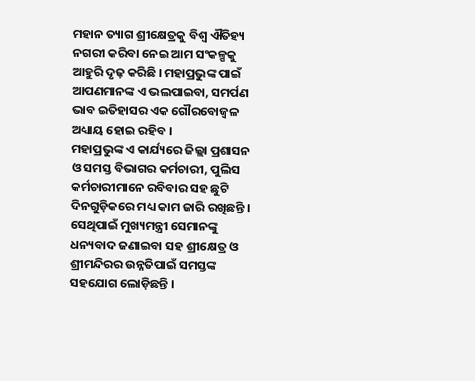ମହାନ ତ୍ୟାଗ ଶ୍ରୀକ୍ଷେତ୍ରକୁ ବିଶ୍ୱ ଐତିହ୍ୟ ନଗରୀ କରିବା ନେଇ ଆମ ସଂକଳ୍ପକୁ ଆହୁରି ଦୃଢ଼ କରିଛି । ମହାପ୍ରଭୁଙ୍କ ପାଇଁ ଆପଣମାନଙ୍କ ଏ ଭଲପାଇବା, ସମର୍ପଣ ଭାବ ଇତିହାସର ଏକ ଗୌରବୋଜ୍ୱଳ ଅଧ୍ୟାୟ ହୋଇ ରହିବ ।
ମହାପ୍ରଭୁଙ୍କ ଏ କାର୍ଯ୍ୟରେ ଜିଲ୍ଲା ପ୍ରଶାସନ ଓ ସମସ୍ତ ବିଭାଗର କର୍ମଚାରୀ, ପୁଲିସ କର୍ମଚାରୀମାନେ ରବିବାର ସହ ଛୁଟି ଦିନଗୁଡ଼ିକରେ ମଧ୍ୟ କାମ ଜାରି ରଖିଛନ୍ତି । ସେଥିପାଇଁ ମୁଖ୍ୟମନ୍ତ୍ରୀ ସେମାନଙ୍କୁ ଧନ୍ୟବାଦ ଜଣାଇବା ସହ ଶ୍ରୀକ୍ଷେତ୍ର ଓ ଶ୍ରୀମନ୍ଦିରର ଉନ୍ନତିପାଇଁ ସମସ୍ତଙ୍କ ସହଯୋଗ ଲୋଡ଼ିଛନ୍ତି ।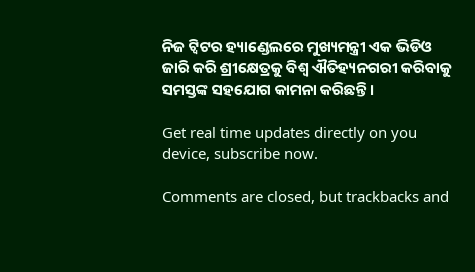ନିଜ ଟ୍ୱିଟର ହ୍ୟାଣ୍ଡେଲରେ ମୁଖ୍ୟମନ୍ତ୍ରୀ ଏକ ଭିଡିଓ ଜାରି କରି ଶ୍ରୀକ୍ଷେତ୍ରକୁ ବିଶ୍ୱ ଐତିହ୍ୟନଗରୀ କରିବାକୁ ସମସ୍ତଙ୍କ ସହଯୋଗ କାମନା କରିଛନ୍ତି ।

Get real time updates directly on you device, subscribe now.

Comments are closed, but trackbacks and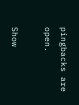pingbacks are open.

Show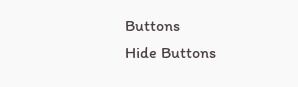Buttons
Hide Buttons